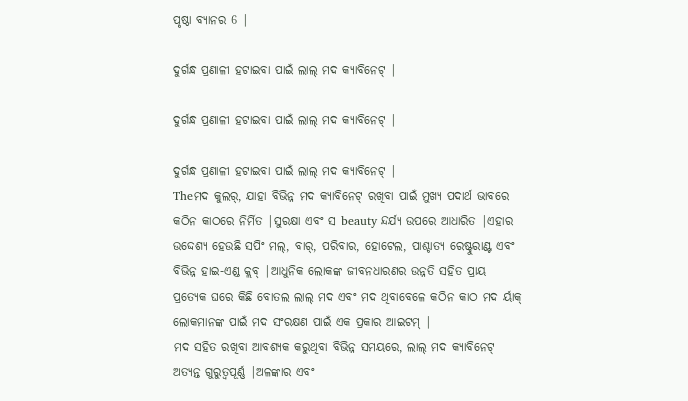ପୃଷ୍ଠା ବ୍ୟାନର 6 |

ଦୁର୍ଗନ୍ଧ ପ୍ରଣାଳୀ ହଟାଇବା ପାଇଁ ଲାଲ୍ ମଦ କ୍ୟାବିନେଟ୍ |

ଦୁର୍ଗନ୍ଧ ପ୍ରଣାଳୀ ହଟାଇବା ପାଇଁ ଲାଲ୍ ମଦ କ୍ୟାବିନେଟ୍ |

ଦୁର୍ଗନ୍ଧ ପ୍ରଣାଳୀ ହଟାଇବା ପାଇଁ ଲାଲ୍ ମଦ କ୍ୟାବିନେଟ୍ |
Theମଦ କୁଲର୍, ଯାହା ବିଭିନ୍ନ ମଦ କ୍ୟାବିନେଟ୍ ରଖିବା ପାଇଁ ମୁଖ୍ୟ ପଦାର୍ଥ ଭାବରେ କଠିନ କାଠରେ ନିର୍ମିତ |ସୁରକ୍ଷା ଏବଂ ସ beauty ନ୍ଦର୍ଯ୍ୟ ଉପରେ ଆଧାରିତ |ଏହାର ଉଦ୍ଦେଶ୍ୟ ହେଉଛି ସପିଂ ମଲ୍, ବାର୍, ପରିବାର, ହୋଟେଲ, ପାଶ୍ଚାତ୍ୟ ରେଷ୍ଟୁରାଣ୍ଟ ଏବଂ ବିଭିନ୍ନ ହାଇ-ଏଣ୍ଡ କ୍ଲବ୍ |ଆଧୁନିକ ଲୋକଙ୍କ ଜୀବନଧାରଣର ଉନ୍ନତି ସହିତ ପ୍ରାୟ ପ୍ରତ୍ୟେକ ଘରେ କିଛି ବୋତଲ ଲାଲ୍ ମଦ ଏବଂ ମଦ ଥିବାବେଳେ କଠିନ କାଠ ମଦ ର୍ୟାକ୍ ଲୋକମାନଙ୍କ ପାଇଁ ମଦ ସଂରକ୍ଷଣ ପାଇଁ ଏକ ପ୍ରକାର ଆଇଟମ୍ |
ମଦ ସହିତ ରଖିବା ଆବଶ୍ୟକ କରୁଥିବା ବିଭିନ୍ନ ସମୟରେ, ଲାଲ୍ ମଦ କ୍ୟାବିନେଟ୍ ଅତ୍ୟନ୍ତ ଗୁରୁତ୍ୱପୂର୍ଣ୍ଣ |ଅଳଙ୍କାର ଏବଂ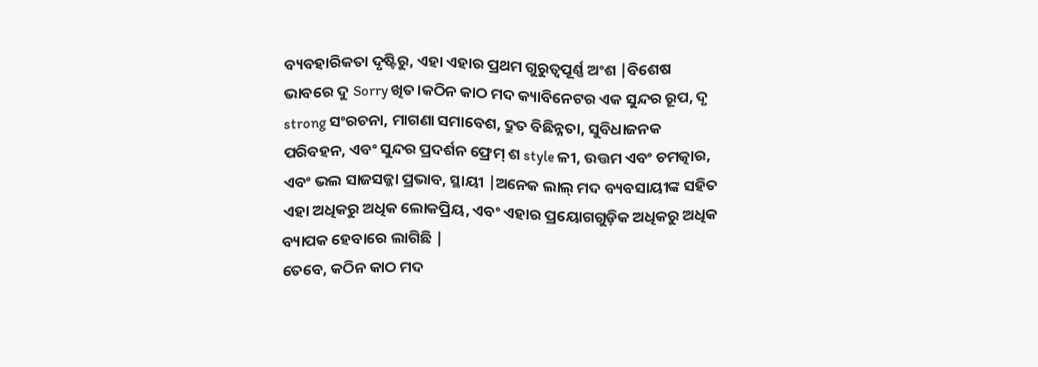ବ୍ୟବହାରିକତା ଦୃଷ୍ଟିରୁ, ଏହା ଏହାର ପ୍ରଥମ ଗୁରୁତ୍ୱପୂର୍ଣ୍ଣ ଅଂଶ |ବିଶେଷ ଭାବରେ ଦୁ Sorry ଖିତ।କଠିନ କାଠ ମଦ କ୍ୟାବିନେଟର ଏକ ସୁନ୍ଦର ରୂପ, ଦୃ strong ସଂରଚନା, ମାଗଣା ସମାବେଶ, ଦ୍ରୁତ ବିଛିନ୍ନତା, ସୁବିଧାଜନକ ପରିବହନ, ଏବଂ ସୁନ୍ଦର ପ୍ରଦର୍ଶନ ଫ୍ରେମ୍ ଶ style ଳୀ, ଉତ୍ତମ ଏବଂ ଚମତ୍କାର, ଏବଂ ଭଲ ସାଜସଜ୍ଜା ପ୍ରଭାବ, ସ୍ଥାୟୀ |ଅନେକ ଲାଲ୍ ମଦ ବ୍ୟବସାୟୀଙ୍କ ସହିତ ଏହା ଅଧିକରୁ ଅଧିକ ଲୋକପ୍ରିୟ, ଏବଂ ଏହାର ପ୍ରୟୋଗଗୁଡ଼ିକ ଅଧିକରୁ ଅଧିକ ବ୍ୟାପକ ହେବାରେ ଲାଗିଛି |
ତେବେ, କଠିନ କାଠ ମଦ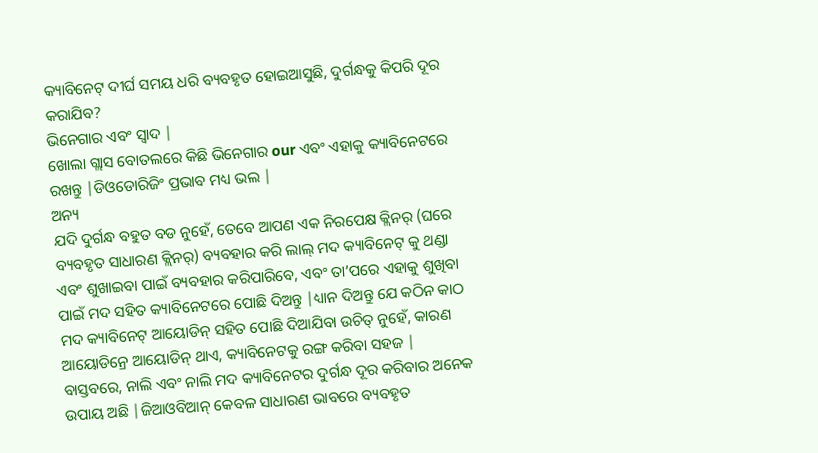କ୍ୟାବିନେଟ୍ ଦୀର୍ଘ ସମୟ ଧରି ବ୍ୟବହୃତ ହୋଇଆସୁଛି, ଦୁର୍ଗନ୍ଧକୁ କିପରି ଦୂର କରାଯିବ?
ଭିନେଗାର ଏବଂ ସ୍ୱାଦ |
ଖୋଲା ଗ୍ଲାସ ବୋତଲରେ କିଛି ଭିନେଗାର our ଏବଂ ଏହାକୁ କ୍ୟାବିନେଟରେ ରଖନ୍ତୁ |ଡିଓଡୋରିଜିଂ ପ୍ରଭାବ ମଧ୍ୟ ଭଲ |
ଅନ୍ୟ
ଯଦି ଦୁର୍ଗନ୍ଧ ବହୁତ ବଡ ନୁହେଁ, ତେବେ ଆପଣ ଏକ ନିରପେକ୍ଷ କ୍ଲିନର୍ (ଘରେ ବ୍ୟବହୃତ ସାଧାରଣ କ୍ଲିନର୍) ବ୍ୟବହାର କରି ଲାଲ୍ ମଦ କ୍ୟାବିନେଟ୍ କୁ ଥଣ୍ଡା ଏବଂ ଶୁଖାଇବା ପାଇଁ ବ୍ୟବହାର କରିପାରିବେ, ଏବଂ ତା’ପରେ ଏହାକୁ ଶୁଖିବା ପାଇଁ ମଦ ସହିତ କ୍ୟାବିନେଟରେ ପୋଛି ଦିଅନ୍ତୁ |ଧ୍ୟାନ ଦିଅନ୍ତୁ ଯେ କଠିନ କାଠ ମଦ କ୍ୟାବିନେଟ୍ ଆୟୋଡିନ୍ ସହିତ ପୋଛି ଦିଆଯିବା ଉଚିତ୍ ନୁହେଁ, କାରଣ ଆୟୋଡିନ୍ରେ ଆୟୋଡିନ୍ ଥାଏ, କ୍ୟାବିନେଟକୁ ରଙ୍ଗ କରିବା ସହଜ |
ବାସ୍ତବରେ, ନାଲି ଏବଂ ନାଲି ମଦ କ୍ୟାବିନେଟର ଦୁର୍ଗନ୍ଧ ଦୂର କରିବାର ଅନେକ ଉପାୟ ଅଛି |ଜିଆଓବିଆନ୍ କେବଳ ସାଧାରଣ ଭାବରେ ବ୍ୟବହୃତ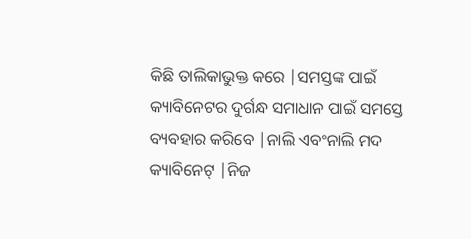କିଛି ତାଲିକାଭୁକ୍ତ କରେ |ସମସ୍ତଙ୍କ ପାଇଁ କ୍ୟାବିନେଟର ଦୁର୍ଗନ୍ଧ ସମାଧାନ ପାଇଁ ସମସ୍ତେ ବ୍ୟବହାର କରିବେ |ନାଲି ଏବଂନାଲି ମଦ କ୍ୟାବିନେଟ୍ |ନିଜ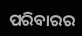ପରିବାରର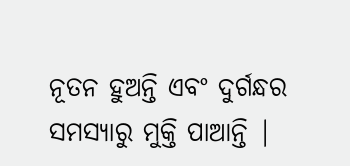ନୂତନ ହୁଅନ୍ତି ଏବଂ ଦୁର୍ଗନ୍ଧର ସମସ୍ୟାରୁ ମୁକ୍ତି ପାଆନ୍ତି |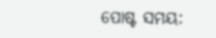ପୋଷ୍ଟ ସମୟ: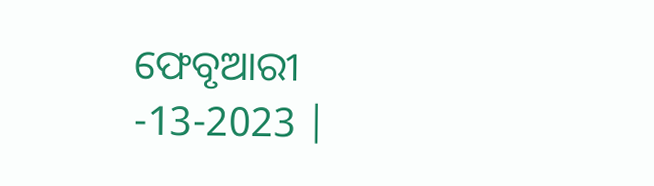ଫେବୃଆରୀ -13-2023 |